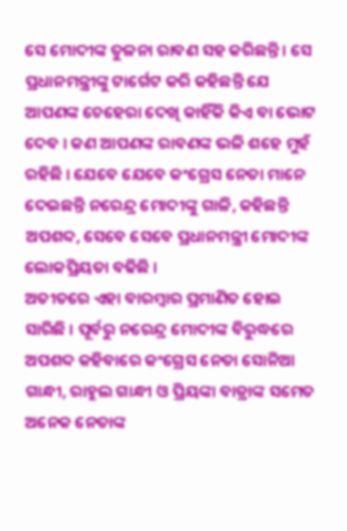ସେ ମୋଦୀଙ୍କ ତୁଳନା ରାବଣ ସହ କରିଛନ୍ତି । ସେ ପ୍ରଧାନମନ୍ତ୍ରୀଙ୍କୁ ଟାର୍ଗେଟ କରି କହିଛନ୍ତି ଯେ ଆପଣଙ୍କ ଚେହେରା ଦେଖି କାହିଁକି କିଏ ବା ଭୋଟ ଦେବ । କଣ ଆପଣଙ୍କ ରାବଣଙ୍କ ଭଳି ଶହେ ମୁହଁ ରହିଛି । ଯେବେ ଯେବେ କଂଗ୍ରେସ ନେତା ମାନେ ଦେଇଛନ୍ତି ନରେନ୍ଦ୍ର ମୋଦୀଙ୍କୁ ଗାଳି, କହିଛନ୍ତି ଅପଶବ୍ଦ, ସେବେ ସେବେ ପ୍ରଧାନମନ୍ତ୍ରୀ ମୋଦୀଙ୍କ ଲୋକପ୍ରିୟତା ବଢିଛି ।
ଅତୀତରେ ଏହା ବାରମ୍ବାର ପ୍ରମାଣିତ ହୋଇ ସାରିଛି । ପୂର୍ବରୁ ନରେନ୍ଦ୍ର ମୋଦୀଙ୍କ ବିରୁଦ୍ଧରେ ଅପଶବ୍ଦ କହିବାରେ କଂଗ୍ରେସ ନେତା ସୋନିଆ ଗାନ୍ଧୀ, ରାହୁଲ ଗାନ୍ଧୀ ଓ ପ୍ରିୟଙ୍କା ବାଡ୍ରାଙ୍କ ସମେତ ଅନେକ ନେତାଙ୍କ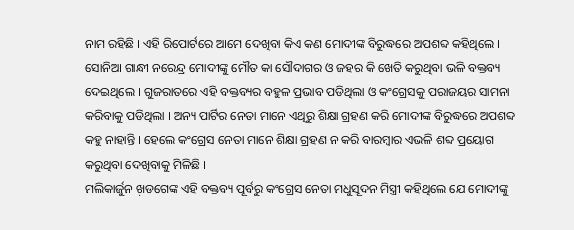ନାମ ରହିଛି । ଏହି ରିପୋର୍ଟରେ ଆମେ ଦେଖିବା କିଏ କଣ ମୋଦୀଙ୍କ ବିରୁଦ୍ଧରେ ଅପଶବ୍ଦ କହିଥିଲେ ।
ସୋନିଆ ଗାନ୍ଧୀ ନରେନ୍ଦ୍ର ମୋଦୀଙ୍କୁ ମୌତ କା ସୌଦାଗର ଓ ଜହର କି ଖେତି କରୁଥିବା ଭଳି ବକ୍ତବ୍ୟ ଦେଇଥିଲେ । ଗୁଜରାତରେ ଏହି ବକ୍ତବ୍ୟର ବହୁଳ ପ୍ରଭାବ ପଡିଥିଲା ଓ କଂଗ୍ରେସକୁ ପରାଜୟର ସାମନା କରିବାକୁ ପଡିଥିଲା । ଅନ୍ୟ ପାର୍ଟିର ନେତା ମାନେ ଏଥିରୁ ଶିକ୍ଷା ଗ୍ରହଣ କରି ମୋଦୀଙ୍କ ବିରୁଦ୍ଧରେ ଅପଶବ୍ଦ କହୁ ନାହାନ୍ତି । ହେଲେ କଂଗ୍ରେସ ନେତା ମାନେ ଶିକ୍ଷା ଗ୍ରହଣ ନ କରି ବାରମ୍ବାର ଏଭଳି ଶବ୍ଦ ପ୍ରୟୋଗ କରୁଥିବା ଦେଖିବାକୁ ମିଳିଛି ।
ମଲିକାର୍ଜୁନ ଖ଼ଡଗେଙ୍କ ଏହି ବକ୍ତବ୍ୟ ପୂର୍ବରୁ କଂଗ୍ରେସ ନେତା ମଧୁସୂଦନ ମିସ୍ତ୍ରୀ କହିଥିଲେ ଯେ ମୋଦୀଙ୍କୁ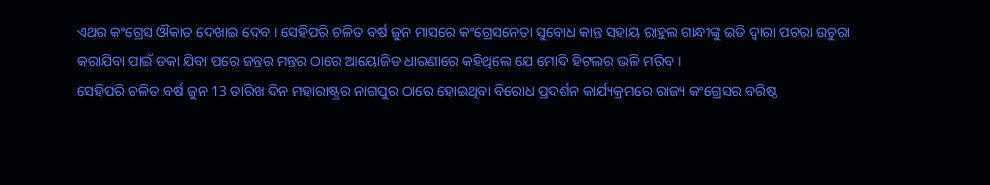ଏଥର କଂଗ୍ରେସ ଔକାତ ଦେଖାଇ ଦେବ । ସେହିପରି ଚଳିତ ବର୍ଷ ଜୁନ ମାସରେ କଂଗ୍ରେସନେତା ସୁବୋଧ କାନ୍ତ ସହାୟ ରାହୁଲ ଗାନ୍ଧୀଙ୍କୁ ଇଡି ଦ୍ୱାରା ପଚରା ଉଚୁରା କରାଯିବା ପାଇଁ ଡକା ଯିବା ପରେ ଜନ୍ତର ମନ୍ତର ଠାରେ ଆୟୋଜିତ ଧାରଣାରେ କହିଥିଲେ ଯେ ମୋଦି ହିଟଲର ଭଳି ମରିବ ।
ସେହିପରି ଚଳିତ ବର୍ଷ ଜୁନ 13 ତାରିଖ ଦିନ ମହାରାଷ୍ଟ୍ରର ନାଗପୁର ଠାରେ ହୋଇଥିବା ବିରୋଧ ପ୍ରଦର୍ଶନ କାର୍ଯ୍ୟକ୍ରମରେ ରାଜ୍ୟ କଂଗ୍ରେସର ବରିଷ୍ଠ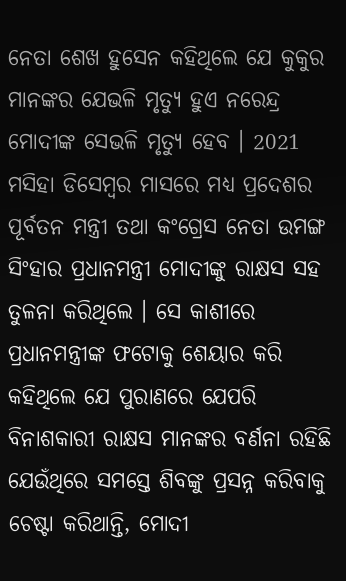ନେତା ଶେଖ ହୁସେନ କହିଥିଲେ ଯେ କୁକୁର ମାନଙ୍କର ଯେଭଳି ମୃତ୍ୟୁ ହୁଏ ନରେନ୍ଦ୍ର ମୋଦୀଙ୍କ ସେଭଳି ମୃତ୍ୟୁ ହେବ । 2021 ମସିହା ଡିସେମ୍ବର ମାସରେ ମଧ୍ୟ ପ୍ରଦେଶର ପୂର୍ବତନ ମନ୍ତ୍ରୀ ତଥା କଂଗ୍ରେସ ନେତା ଉମଙ୍ଗ ସିଂହାର ପ୍ରଧାନମନ୍ତ୍ରୀ ମୋଦୀଙ୍କୁ ରାକ୍ଷସ ସହ ତୁଳନା କରିଥିଲେ । ସେ କାଶୀରେ ପ୍ରଧାନମନ୍ତ୍ରୀଙ୍କ ଫଟୋକୁ ଶେୟାର କରି କହିଥିଲେ ଯେ ପୁରାଣରେ ଯେପରି ବିନାଶକାରୀ ରାକ୍ଷସ ମାନଙ୍କର ବର୍ଣନା ରହିଛି ଯେଉଁଥିରେ ସମସ୍ତେ ଶିବଙ୍କୁ ପ୍ରସନ୍ନ କରିବାକୁ ଚେଷ୍ଟା କରିଥାନ୍ତି, ମୋଦୀ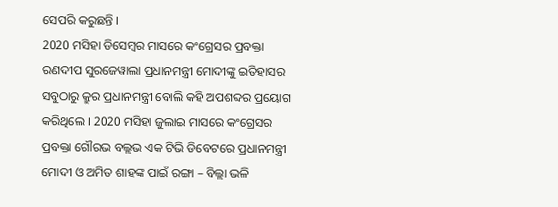ସେପରି କରୁଛନ୍ତି ।
2020 ମସିହା ଡିସେମ୍ବର ମାସରେ କଂଗ୍ରେସର ପ୍ରବକ୍ତା ରଣଦୀପ ସୁରଜେୱାଲା ପ୍ରଧାନମନ୍ତ୍ରୀ ମୋଦୀଙ୍କୁ ଇତିହାସର ସବୁଠାରୁ କ୍ରୁର ପ୍ରଧାନମନ୍ତ୍ରୀ ବୋଲି କହି ଅପଶବ୍ଦର ପ୍ରୟୋଗ କରିଥିଲେ । 2020 ମସିହା ଜୁଲାଇ ମାସରେ କଂଗ୍ରେସର ପ୍ରବକ୍ତା ଗୌରଭ ବଲ୍ଲଭ ଏକ ଟିଭି ଡିବେଟରେ ପ୍ରଧାନମନ୍ତ୍ରୀ ମୋଦୀ ଓ ଅମିତ ଶାହଙ୍କ ପାଇଁ ରଙ୍ଗା – ବିଲ୍ଲା ଭଳି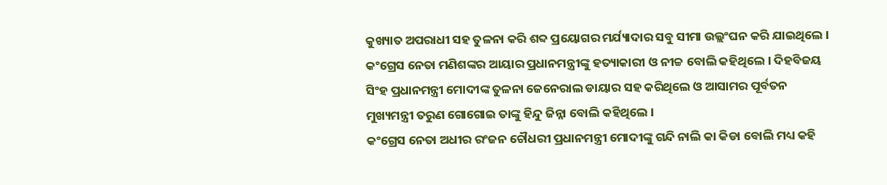କୁଖ୍ୟାତ ଅପରାଧୀ ସହ ତୁଳନା କରି ଶବ୍ଦ ପ୍ରୟୋଗର ମର୍ଯ୍ୟାଦାର ସବୁ ସୀମା ଉଲ୍ଲଂଘନ କରି ଯାଇଥିଲେ ।
କଂଗ୍ରେସ ନେତା ମଣିଶଙ୍କର ଆୟାର ପ୍ରଧାନମନ୍ତ୍ରୀଙ୍କୁ ହତ୍ୟାକାରୀ ଓ ନୀଚ୍ଚ ବୋଲି କହିଥିଲେ । ଦିହବିଜୟ ସିଂହ ପ୍ରଧାନମନ୍ତ୍ରୀ ମୋଦୀଙ୍କ ତୁଳନା ଜେନେରାଲ ଡାୟାର ସହ କରିଥିଲେ ଓ ଆସାମର ପୂର୍ବତନ ମୁଖ୍ୟମନ୍ତ୍ରୀ ତରୁଣ ଗୋଗୋଇ ତାଙ୍କୁ ହିନ୍ଦୁ ଜିନ୍ନା ବୋଲି କହିଥିଲେ ।
କଂଗ୍ରେସ ନେତା ଅଧୀର ରଂଜନ ଚୌଧରୀ ପ୍ରଧାନମନ୍ତ୍ରୀ ମୋଦୀଙ୍କୁ ଗନ୍ଦି ନାଲି କା କିଡା ବୋଲି ମଧ୍ୟ କହି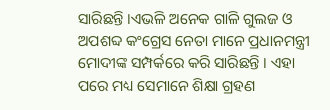ସାରିଛନ୍ତି ।ଏଭଳି ଅନେକ ଗାଳି ଗୁଲଜ ଓ ଅପଶବ୍ଦ କଂଗ୍ରେସ ନେତା ମାନେ ପ୍ରଧାନମନ୍ତ୍ରୀ ମୋଦୀଙ୍କ ସମ୍ପର୍କରେ କରି ସାରିଛନ୍ତି । ଏହା ପରେ ମଧ୍ୟ ସେମାନେ ଶିକ୍ଷା ଗ୍ରହଣ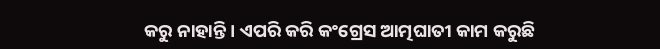କରୁ ନାହାନ୍ତି । ଏପରି କରି କଂଗ୍ରେସ ଆତ୍ମଘାତୀ କାମ କରୁଛି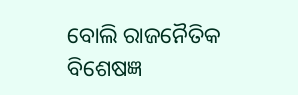ବୋଲି ରାଜନୈତିକ ବିଶେଷଜ୍ଞ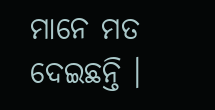ମାନେ ମତ ଦେଇଛନ୍ତି ।